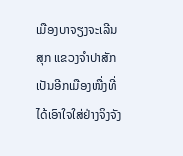ເມືອງບາຈຽງຈະເລີນສຸກ ແຂວງຈໍາປາສັກ ເປັນອີກເມືອງໜື່ງທີ່ໄດ້ເອົາໃຈໃສ່ຢ່າງຈິງຈັງ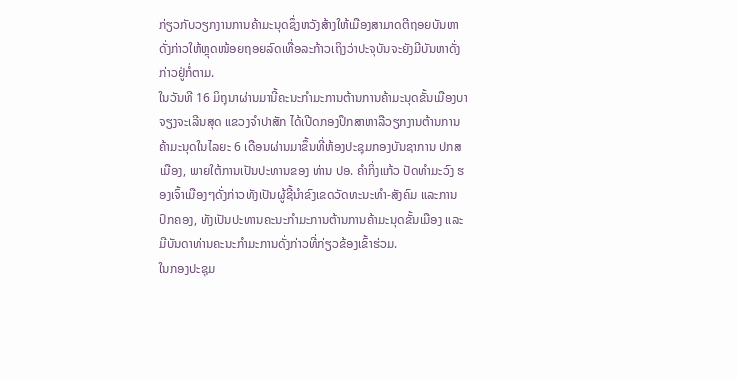ກ່ຽວກັບວຽກງານການຄ້າມະນຸດຊຶ່ງຫວັງສ້າງໃຫ້ເມືອງສາມາດຕີຖອຍບັນຫາດັ່ງກ່າວໃຫ້ຫຼຸດໜ້ອຍຖອຍລົດເທື່ອລະກ້າວເຖິງວ່າປະຈຸບັນຈະຍັງມີບັນຫາດັ່ງກ່າວຢູ່ກໍ່ຕາມ.
ໃນວັນທີ 16 ມິຖຸນາຜ່ານມານີ້ຄະນະກໍາມະການຕ້ານການຄ້າມະນຸດຂັ້ນເມືອງບາຈຽງຈະເລີນສຸດ ແຂວງຈໍາປາສັກ ໄດ້ເປີດກອງປຶກສາຫາລືວຽກງານຕ້ານການຄ້າມະນຸດໃນໄລຍະ 6 ເດືອນຜ່ານມາຂຶ້ນທີ່ຫ້ອງປະຊຸມກອງບັນຊາການ ປກສ ເມືອງ, ພາຍໃຕ້ການເປັນປະທານຂອງ ທ່ານ ປອ. ຄໍາກິ່ງແກ້ວ ປັດທໍາມະວົງ ຮອງເຈົ້າເມືອງໆດັ່ງກ່າວທັງເປັນຜູ້ຊີ້ນໍາຂົງເຂດວັດທະນະທໍາ-ສັງຄົມ ແລະການປົກຄອງ, ທັງເປັນປະທານຄະນະກໍາມະການຕ້ານການຄ້າມະນຸດຂັ້ນເມືອງ ແລະມີບັນດາທ່ານຄະນະກໍາມະການດັ່ງກ່າວທີ່ກ່ຽວຂ້ອງເຂົ້າຮ່ວມ.
ໃນກອງປະຊຸມ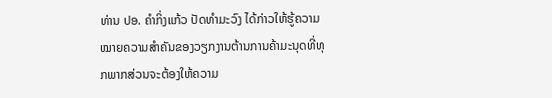ທ່ານ ປອ. ຄໍາກິ່ງແກ້ວ ປັດທໍາມະວົງ ໄດ້ກ່າວໃຫ້ຮູ້ຄວາມໝາຍຄວາມສໍາຄັນຂອງວຽກງານຕ້ານການຄ້າມະນຸດທີ່ທຸກພາກສ່ວນຈະຕ້ອງໃຫ້ຄວາມ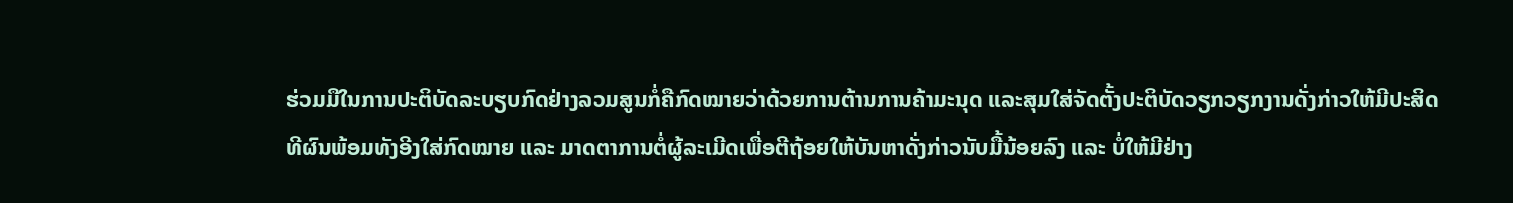ຮ່ວມມືໃນການປະຕິບັດລະບຽບກົດຢ່າງລວມສູນກໍ່ຄືກົດໝາຍວ່າດ້ວຍການຕ້ານການຄ້າມະນຸດ ແລະສຸມໃສ່ຈັດຕັ້ງປະຕິບັດວຽກວຽກງານດັ່ງກ່າວໃຫ້ມີປະສິດທີຜົນພ້ອມທັງອີງໃສ່ກົດໝາຍ ແລະ ມາດຕາການຕໍ່ຜູ້ລະເມີດເພື່ອຕີຖ້ອຍໃຫ້ບັນຫາດັ່ງກ່າວນັບມື້ນ້ອຍລົງ ແລະ ບໍ່ໃຫ້ມີຢ່າງ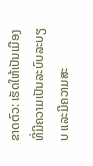ຂາດຕົວ: ເຮັດໃຫ້ເປັນເມືອງທີ່ມີຄວາມເປັນລະບົບລະບຽບ ແລະມີຄວາມສະ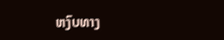ຫງົບທາງ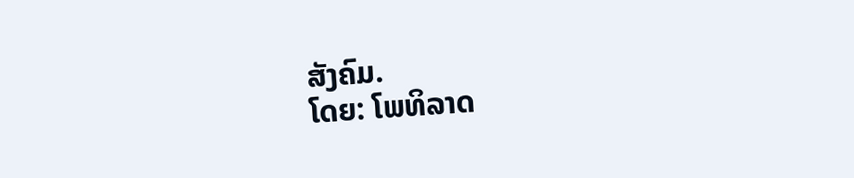ສັງຄົມ.
ໂດຍ: ໂພທິລາດ